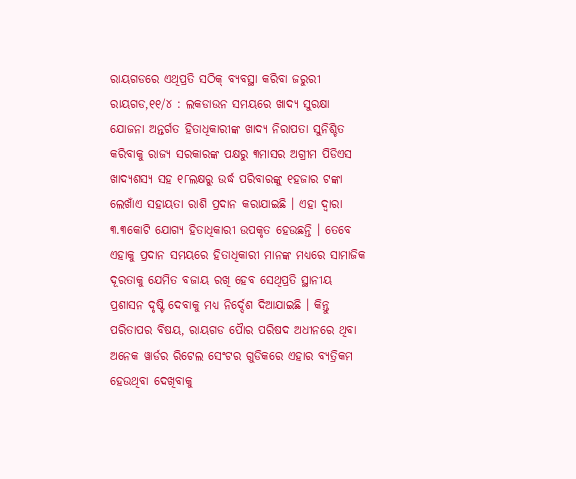ରାୟଗଡରେ ଏଥିପ୍ରତି ସଠିକ୍ ବ୍ୟବସ୍ଥା କରିବା ଜରୁରୀ
ରାୟଗଡ,୧୧/୪ : ଲକଡାଉନ ସମୟରେ ଖାଦ୍ୟ ସୁରକ୍ଷା ଯୋଜନା ଅନ୍ତର୍ଗତ ହିତାଧିକାରୀଙ୍କ ଖାଦ୍ୟ ନିରାପତା ସୁନିଶ୍ଚିତ କରିବାକୁ ରାଜ୍ୟ ସରକାରଙ୍କ ପକ୍ଷରୁ ୩ମାସର ଅଗ୍ରୀମ ପିଡିଏସ ଖାଦ୍ୟଶସ୍ୟ ସହ ୧୮ଲକ୍ଷରୁ ଉର୍ଦ୍ଧ ପରିବାରଙ୍କୁ ୧ହଜାର ଟଙ୍କା ଲେଖାଁଏ ସହାୟତା ରାଶି ପ୍ରଦାନ କରାଯାଇଛି । ଏହା ଦ୍ୱାରା ୩.୩କୋଟି ଯୋଗ୍ୟ ହିତାଧିକାରୀ ଉପକୃତ ହେଉଛନ୍ତି । ତେବେ ଏହାକୁ ପ୍ରଦାନ ସମୟରେ ହିତାଧିକାରୀ ମାନଙ୍କ ମଧ୍ୟରେ ସାମାଜିକ ଦୂରତାକୁ ଯେମିତ ବଜାୟ ରଖି ହେବ ସେଥିପ୍ରତି ସ୍ଥାନୀୟ ପ୍ରଶାସନ ଦୃଷ୍ଟି ଦେବାକୁ ମଧ୍ୟ ନିର୍ଦ୍ଦେଶ ଦିଆଯାଇଛି । କିନ୍ତୁ ପରିତାପର ବିଷୟ, ରାୟଗଡ ପୈାର ପରିଷଦ ଅଧୀନରେ ଥିବା ଅନେକ ୱାର୍ଡର ରିଟେଲ ସେଂଟର ଗୁଡିକରେ ଏହାର ବ୍ୟତ୍ରିକମ ହେଉଥିବା ଦେଖିବାକୁ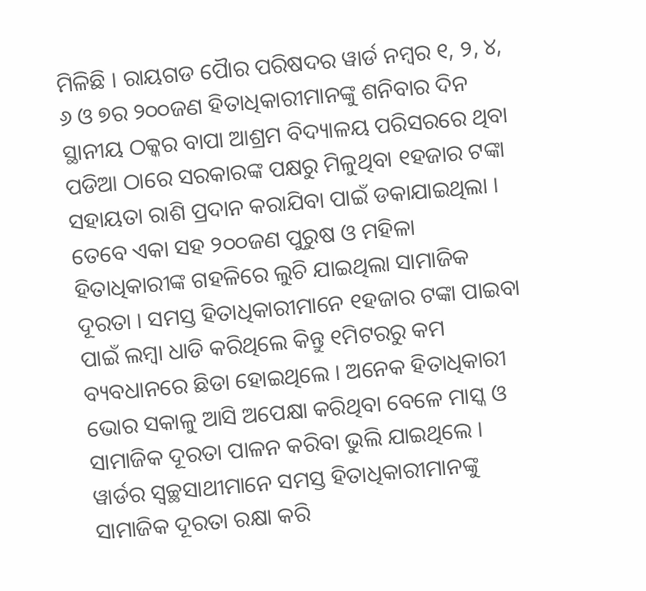ମିଳିଛି । ରାୟଗଡ ପୈାର ପରିଷଦର ୱାର୍ଡ ନମ୍ବର ୧, ୨, ୪, ୬ ଓ ୭ର ୨୦୦ଜଣ ହିତାଧିକାରୀମାନଙ୍କୁ ଶନିବାର ଦିନ ସ୍ଥାନୀୟ ଠକ୍କର ବାପା ଆଶ୍ରମ ବିଦ୍ୟାଳୟ ପରିସରରେ ଥିବା ପଡିଆ ଠାରେ ସରକାରଙ୍କ ପକ୍ଷରୁ ମିଳୁଥିବା ୧ହଜାର ଟଙ୍କା ସହାୟତା ରାଶି ପ୍ରଦାନ କରାଯିବା ପାଇଁ ଡକାଯାଇଥିଲା । ତେବେ ଏକା ସହ ୨୦୦ଜଣ ପୁରୁଷ ଓ ମହିଳା ହିତାଧିକାରୀଙ୍କ ଗହଳିରେ ଲୁଚି ଯାଇଥିଲା ସାମାଜିକ ଦୂରତା । ସମସ୍ତ ହିତାଧିକାରୀମାନେ ୧ହଜାର ଟଙ୍କା ପାଇବା ପାଇଁ ଲମ୍ବା ଧାଡି କରିଥିଲେ କିନ୍ତୁ ୧ମିଟରରୁ କମ ବ୍ୟବଧାନରେ ଛିଡା ହୋଇଥିଲେ । ଅନେକ ହିତାଧିକାରୀ ଭୋର ସକାଳୁ ଆସି ଅପେକ୍ଷା କରିଥିବା ବେଳେ ମାସ୍କ ଓ ସାମାଜିକ ଦୂରତା ପାଳନ କରିବା ଭୁଲି ଯାଇଥିଲେ । ୱାର୍ଡର ସ୍ୱଚ୍ଛସାଥୀମାନେ ସମସ୍ତ ହିତାଧିକାରୀମାନଙ୍କୁ ସାମାଜିକ ଦୂରତା ରକ୍ଷା କରି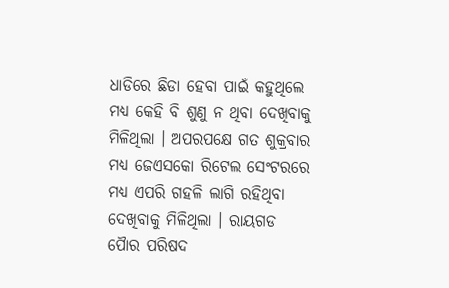ଧାଡିରେ ଛିଡା ହେବା ପାଇଁ କହୁଥିଲେ ମଧ୍ୟ କେହି ବି ଶୁଣୁ ନ ଥିବା ଦେଖିବାକୁ ମିଳିଥିଲା । ଅପରପକ୍ଷେ ଗତ ଶୁକ୍ରବାର ମଧ୍ୟ ଜେଏସକୋ ରିଟେଲ ସେଂଟରରେ ମଧ୍ୟ ଏପରି ଗହଳି ଲାଗି ରହିଥିବା ଦେଖିବାକୁ ମିଳିଥିଲା । ରାୟଗଡ ପୈାର ପରିଷଦ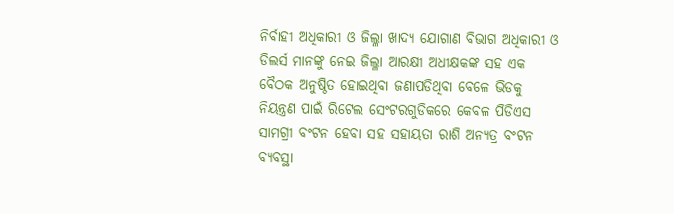ନିର୍ବାହୀ ଅଧିକାରୀ ଓ ଜିଲ୍ଳା ଖାଦ୍ୟ ଯୋଗାଣ ବିଭାଗ ଅଧିକାରୀ ଓ ଡିଲର୍ସ ମାନଙ୍କୁ ନେଇ ଜିଲ୍ଳା ଆରକ୍ଷୀ ଅଧୀକ୍ଷକଙ୍କ ସହ ଏକ ବୈଠକ ଅନୁଷ୍ଠିତ ହୋଇଥିବା ଜଣାପଡିଥିବା ବେଳେ ଭିଡକୁ ନିୟନ୍ତ୍ରଣ ପାଇଁ ରିଟେଲ ସେଂଟରଗୁଡିକରେ କେବଳ ପିଡିଏସ ସାମଗ୍ରୀ ବଂଟନ ହେବା ସହ ସହାୟତା ରାଶି ଅନ୍ୟତ୍ର ବଂଟନ ବ୍ୟବସ୍ଥା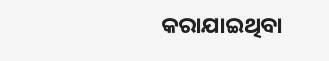କରାଯାଇଥିବା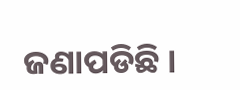ଜଣାପଡିଛି ।